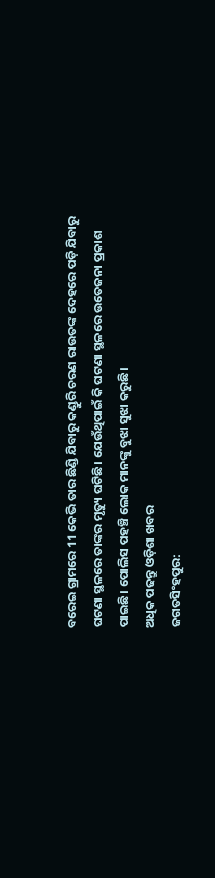ବରେଇ ଗ୍ରାମରେ 11 କେଭି ତାର ଛିଣ୍ଡି ଯିବାରୁ କଣ୍ଡୁରି ଚରଣ ରାଉତଙ୍କ ଦେହରେ ପଡ଼ି ଯିବାରୁ ଘଟଣା ସ୍ଥଳରେ ତାଙ୍କର ମୃତ୍ୟୁ ଘଟିଛି। ଯେଉଁଥିପାଇଁ କି ଘଟଣା ସ୍ଥଳରେ ଉତେଜନା ପ୍ରକାଶ ପାଇଛି। ପୋଲିସ ପହଞ୍ଚି ଲୋକ ମାନଙ୍କୁ ବୁଝା ସୁଝା କରୁଛି।
ଅଧିକ ପଢନ୍ତୁ ଓଡ଼ିଶା ଖବର
ଜଗତସିଂହପୁର: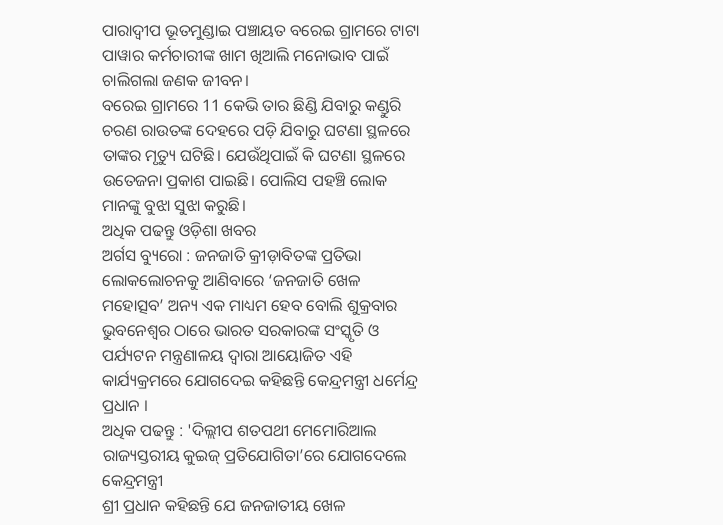ପାରାଦ୍ଵୀପ ଭୂତମୁଣ୍ଡାଇ ପଞ୍ଚାୟତ ବରେଇ ଗ୍ରାମରେ ଟାଟା ପାୱାର କର୍ମଚାରୀଙ୍କ ଖାମ ଖିଆଲି ମନୋଭାବ ପାଇଁ ଚାଲିଗଲା ଜଣକ ଜୀବନ।
ବରେଇ ଗ୍ରାମରେ 11 କେଭି ତାର ଛିଣ୍ଡି ଯିବାରୁ କଣ୍ଡୁରି ଚରଣ ରାଉତଙ୍କ ଦେହରେ ପଡ଼ି ଯିବାରୁ ଘଟଣା ସ୍ଥଳରେ ତାଙ୍କର ମୃତ୍ୟୁ ଘଟିଛି। ଯେଉଁଥିପାଇଁ କି ଘଟଣା ସ୍ଥଳରେ ଉତେଜନା ପ୍ରକାଶ ପାଇଛି। ପୋଲିସ ପହଞ୍ଚି ଲୋକ ମାନଙ୍କୁ ବୁଝା ସୁଝା କରୁଛି।
ଅଧିକ ପଢନ୍ତୁ ଓଡ଼ିଶା ଖବର
ଅର୍ଗସ ବ୍ୟୁରୋ : ଜନଜାତି କ୍ରୀଡ଼ାବିତଙ୍କ ପ୍ରତିଭା ଲୋକଲୋଚନକୁ ଆଣିବାରେ ‘ଜନଜାତି ଖେଳ ମହୋତ୍ସବ’ ଅନ୍ୟ ଏକ ମାଧ୍ୟମ ହେବ ବୋଲି ଶୁକ୍ରବାର ଭୁବନେଶ୍ୱର ଠାରେ ଭାରତ ସରକାରଙ୍କ ସଂସ୍କୃତି ଓ ପର୍ଯ୍ୟଟନ ମନ୍ତ୍ରଣାଳୟ ଦ୍ୱାରା ଆୟୋଜିତ ଏହି କାର୍ଯ୍ୟକ୍ରମରେ ଯୋଗଦେଇ କହିଛନ୍ତି କେନ୍ଦ୍ରମନ୍ତ୍ରୀ ଧର୍ମେନ୍ଦ୍ର ପ୍ରଧାନ ।
ଅଧିକ ପଢନ୍ତୁ : 'ଦିଲ୍ଲୀପ ଶତପଥୀ ମେମୋରିଆଲ ରାଜ୍ୟସ୍ତରୀୟ କୁଇଜ୍ ପ୍ରତିଯୋଗିତା’ରେ ଯୋଗଦେଲେ କେନ୍ଦ୍ରମନ୍ତ୍ରୀ
ଶ୍ରୀ ପ୍ରଧାନ କହିଛନ୍ତି ଯେ ଜନଜାତୀୟ ଖେଳ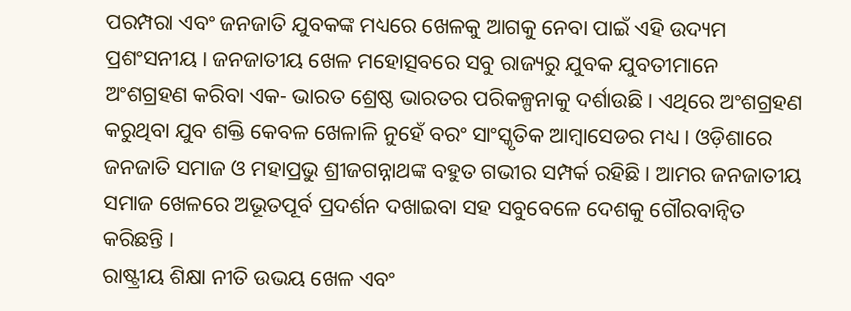ପରମ୍ପରା ଏବଂ ଜନଜାତି ଯୁବକଙ୍କ ମଧ୍ୟରେ ଖେଳକୁ ଆଗକୁ ନେବା ପାଇଁ ଏହି ଉଦ୍ୟମ ପ୍ରଶଂସନୀୟ । ଜନଜାତୀୟ ଖେଳ ମହୋତ୍ସବରେ ସବୁ ରାଜ୍ୟରୁ ଯୁବକ ଯୁବତୀମାନେ ଅଂଶଗ୍ରହଣ କରିବା ଏକ- ଭାରତ ଶ୍ରେଷ୍ଠ ଭାରତର ପରିକଳ୍ପନାକୁ ଦର୍ଶାଉଛି । ଏଥିରେ ଅଂଶଗ୍ରହଣ କରୁଥିବା ଯୁବ ଶକ୍ତି କେବଳ ଖେଳାଳି ନୁହେଁ ବରଂ ସାଂସ୍କୃତିକ ଆମ୍ବାସେଡର ମଧ୍ୟ । ଓଡ଼ିଶାରେ ଜନଜାତି ସମାଜ ଓ ମହାପ୍ରଭୁ ଶ୍ରୀଜଗନ୍ନାଥଙ୍କ ବହୁତ ଗଭୀର ସମ୍ପର୍କ ରହିଛି । ଆମର ଜନଜାତୀୟ ସମାଜ ଖେଳରେ ଅଭୂତପୂର୍ବ ପ୍ରଦର୍ଶନ ଦଖାଇବା ସହ ସବୁବେଳେ ଦେଶକୁ ଗୌରବାନ୍ୱିତ କରିଛନ୍ତି ।
ରାଷ୍ଟ୍ରୀୟ ଶିକ୍ଷା ନୀତି ଉଭୟ ଖେଳ ଏବଂ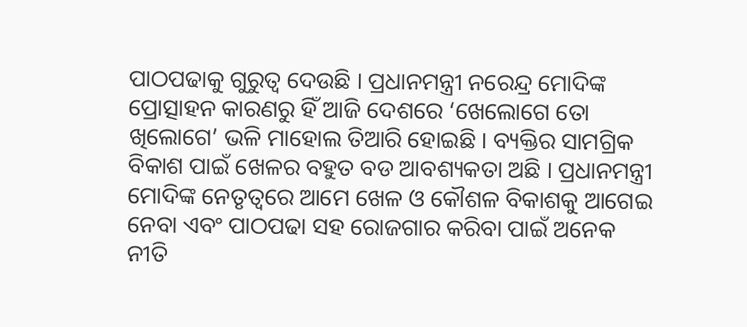ପାଠପଢାକୁ ଗୁରୁତ୍ୱ ଦେଉଛି । ପ୍ରଧାନମନ୍ତ୍ରୀ ନରେନ୍ଦ୍ର ମୋଦିଙ୍କ ପ୍ରୋତ୍ସାହନ କାରଣରୁ ହିଁ ଆଜି ଦେଶରେ ‘ଖେଲୋଗେ ତୋ ଖିଲୋଗେ’ ଭଳି ମାହୋଲ ତିଆରି ହୋଇଛି । ବ୍ୟକ୍ତିର ସାମଗ୍ରିକ ବିକାଶ ପାଇଁ ଖେଳର ବହୁତ ବଡ ଆବଶ୍ୟକତା ଅଛି । ପ୍ରଧାନମନ୍ତ୍ରୀ ମୋଦିଙ୍କ ନେତୃତ୍ୱରେ ଆମେ ଖେଳ ଓ କୌଶଳ ବିକାଶକୁ ଆଗେଇ ନେବା ଏବଂ ପାଠପଢା ସହ ରୋଜଗାର କରିବା ପାଇଁ ଅନେକ ନୀତି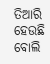ତିଆରି ହେଉଛି ବୋଲି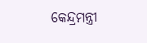କେନ୍ଦ୍ରମନ୍ତ୍ରୀ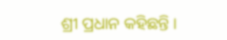ଶ୍ରୀ ପ୍ରଧାନ କହିଛନ୍ତି ।